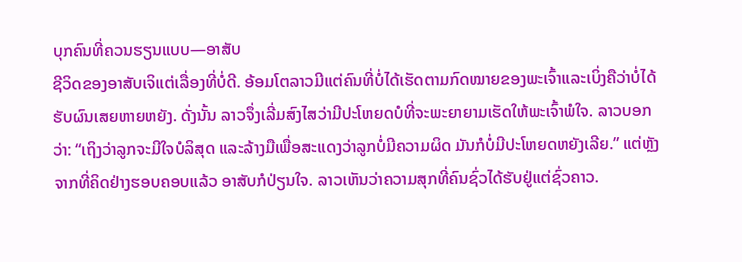ບຸກຄົນທີ່ຄວນຮຽນແບບ—ອາສັບ
ຊີວິດຂອງອາສັບເຈິແຕ່ເລື່ອງທີ່ບໍ່ດີ. ອ້ອມໂຕລາວມີແຕ່ຄົນທີ່ບໍ່ໄດ້ເຮັດຕາມກົດໝາຍຂອງພະເຈົ້າແລະເບິ່ງຄືວ່າບໍ່ໄດ້ຮັບຜົນເສຍຫາຍຫຍັງ. ດັ່ງນັ້ນ ລາວຈຶ່ງເລີ່ມສົງໄສວ່າມີປະໂຫຍດບໍທີ່ຈະພະຍາຍາມເຮັດໃຫ້ພະເຈົ້າພໍໃຈ. ລາວບອກວ່າ: “ເຖິງວ່າລູກຈະມີໃຈບໍລິສຸດ ແລະລ້າງມືເພື່ອສະແດງວ່າລູກບໍ່ມີຄວາມຜິດ ມັນກໍບໍ່ມີປະໂຫຍດຫຍັງເລີຍ.” ແຕ່ຫຼັງຈາກທີ່ຄິດຢ່າງຮອບຄອບແລ້ວ ອາສັບກໍປ່ຽນໃຈ. ລາວເຫັນວ່າຄວາມສຸກທີ່ຄົນຊົ່ວໄດ້ຮັບຢູ່ແຕ່ຊົ່ວຄາວ.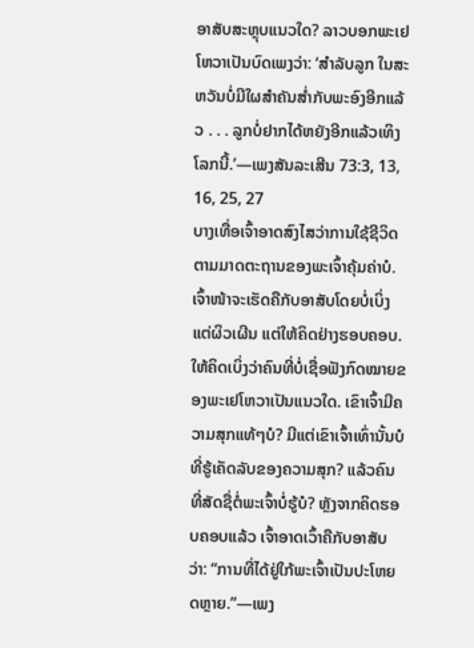ອາສັບສະຫຼຸບແນວໃດ? ລາວບອກພະເຢໂຫວາເປັນບົດເພງວ່າ: ‘ສຳລັບລູກ ໃນສະຫວັນບໍ່ມີໃຜສຳຄັນສ່ຳກັບພະອົງອີກແລ້ວ . . . ລູກບໍ່ຢາກໄດ້ຫຍັງອີກແລ້ວເທິງໂລກນີ້.’—ເພງສັນລະເສີນ 73:3, 13, 16, 25, 27
ບາງເທື່ອເຈົ້າອາດສົງໄສວ່າການໃຊ້ຊີວິດຕາມມາດຕະຖານຂອງພະເຈົ້າຄຸ້ມຄ່າບໍ. ເຈົ້າໜ້າຈະເຮັດຄືກັບອາສັບໂດຍບໍ່ເບິ່ງແຕ່ຜິວເຜີນ ແຕ່ໃຫ້ຄິດຢ່າງຮອບຄອບ. ໃຫ້ຄິດເບິ່ງວ່າຄົນທີ່ບໍ່ເຊື່ອຟັງກົດໝາຍຂອງພະເຢໂຫວາເປັນແນວໃດ. ເຂົາເຈົ້າມີຄວາມສຸກແທ້ໆບໍ? ມີແຕ່ເຂົາເຈົ້າເທົ່ານັ້ນບໍທີ່ຮູ້ເຄັດລັບຂອງຄວາມສຸກ? ແລ້ວຄົນທີ່ສັດຊື່ຕໍ່ພະເຈົ້າບໍ່ຮູ້ບໍ? ຫຼັງຈາກຄິດຮອບຄອບແລ້ວ ເຈົ້າອາດເວົ້າຄືກັບອາສັບວ່າ: “ການທີ່ໄດ້ຢູ່ໃກ້ພະເຈົ້າເປັນປະໂຫຍດຫຼາຍ.”—ເພງ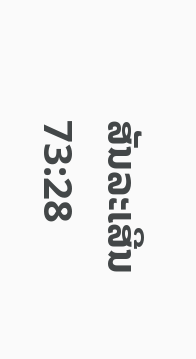ສັນລະເສີນ 73:28